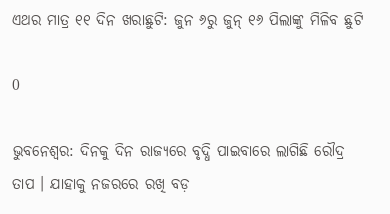ଏଥର ମାତ୍ର ୧୧ ଦିନ ଖରାଛୁଟି: ଜୁନ ୬ରୁ ଜୁନ୍ ୧୬ ପିଲାଙ୍କୁ ମିଳିବ ଛୁଟି

0

ଭୁବନେଶ୍ୱର: ଦିନକୁ ଦିନ ରାଜ୍ୟରେ ବୃଦ୍ଧି ପାଇବାରେ ଲାଗିଛି ରୌଦ୍ର ତାପ । ଯାହାକୁ ନଜରରେ ରଖି ବଡ଼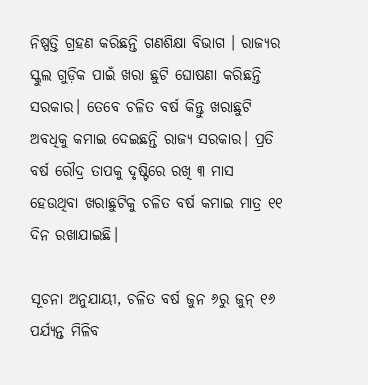ନିଷ୍ପତ୍ତି ଗ୍ରହଣ କରିଛନ୍ତି ଗଣଶିକ୍ଷା ବିଭାଗ । ରାଜ୍ୟର ସ୍କୁଲ ଗୁଡ଼ିକ ପାଇଁ ଖରା ଛୁଟି ଘୋଷଣା କରିଛନ୍ତି ସରକାର। ତେବେ ଚଳିତ ବର୍ଷ କିନ୍ତୁ ଖରାଛୁଟି ଅବଧିକୁ କମାଇ ଦେଇଛନ୍ତି ରାଜ୍ୟ ସରକାର। ପ୍ରତି ବର୍ଷ ରୌଦ୍ର ତାପକୁ ଦୃଷ୍ଟିରେ ରଖି ୩ ମାସ ହେଉଥିବା ଖରାଛୁଟିକୁ ଚଳିତ ବର୍ଷ କମାଇ ମାତ୍ର ୧୧ ଦିନ ରଖାଯାଇଛି।

ସୂଚନା ଅନୁଯାୟୀ, ଚଳିତ ବର୍ଷ ଜୁନ ୬ରୁ ଜୁନ୍ ୧୬ ପର୍ଯ୍ୟନ୍ତ ମିଳିବ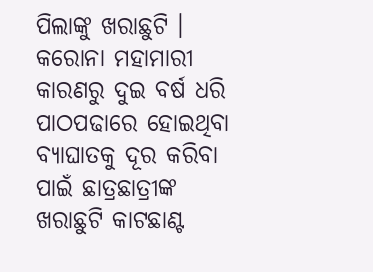ପିଲାଙ୍କୁ ଖରାଛୁଟି । କରୋନା ମହାମାରୀ କାରଣରୁ ଦୁଇ ବର୍ଷ ଧରି ପାଠପଢାରେ ହୋଇଥିବା ବ୍ୟାଘାତକୁ ଦୂର କରିବା ପାଇଁ ଛାତ୍ରଛାତ୍ରୀଙ୍କ ଖରାଛୁଟି କାଟଛାଣ୍ଟ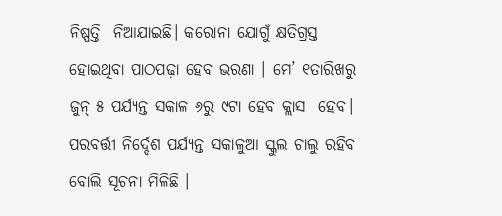ନିଷ୍ପତ୍ତି  ନିଆଯାଇଛି। କରୋନା ଯୋଗୁଁ କ୍ଷତିଗ୍ରସ୍ତ ହୋଇଥିବା ପାଠପଢ଼ା ହେବ ଭରଣା । ମେ’ ୧ତାରିଖରୁ ଜୁନ୍ ୫ ପର୍ଯ୍ୟନ୍ତ ସକାଳ ୬ରୁ ୯ଟା ହେବ କ୍ଲାସ  ହେବ। ପରବର୍ତ୍ତୀ ନିର୍ଦ୍ଦେଶ ପର୍ଯ୍ୟନ୍ତ ସକାଳୁଆ ସ୍କୁଲ ଚାଲୁ ରହିବ ବୋଲି ସୂଚନା ମିଳିଛି ।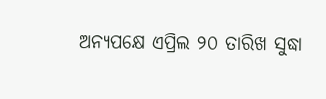ଅନ୍ୟପକ୍ଷେ ଏପ୍ରିଲ ୨୦ ତାରିଖ ସୁଦ୍ଧା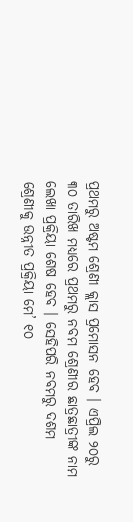ପ୍ରଥମରୁ ଅଷ୍ଟମ ଶ୍ରେଣୀ କ୍ଲାସ ପ୍ରମୋସନ ହେବ । ଏପ୍ରିଲ ୨୦ରୁ ୩୦ ତାରିଖ ମଧ୍ୟରେ ପ୍ରଥମରୁ ନବମ ଶ୍ରେଣୀର ଛାତ୍ରଛାତ୍ରୀଙ୍କ ନାମ ଲେଖା ପ୍ରକ୍ରିୟା ଶେଷ ହେବ । ସେହିପରି ନବମରୁ ଦଶମ ଶ୍ରେଣୀକୁ ଉନ୍ନୀତ ପ୍ରକ୍ରିୟା ମେ’ ୧୦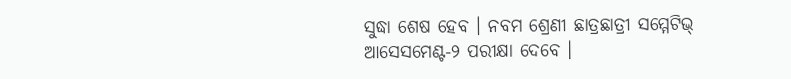ସୁଦ୍ଧା ଶେଷ ହେବ । ନବମ ଶ୍ରେଣୀ ଛାତ୍ରଛାତ୍ରୀ ସମ୍ମେଟିଭ୍ ଆସେସମେଣ୍ଟ-୨ ପରୀକ୍ଷା ଦେବେ ।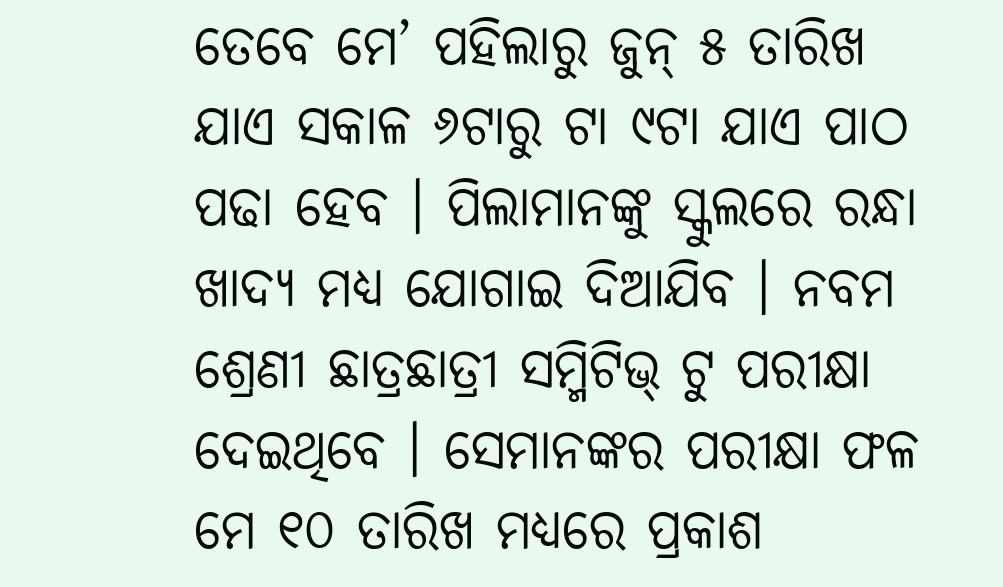ତେବେ ମେ’ ପହିଲାରୁ ଜୁନ୍ ୫ ତାରିଖ ଯାଏ ସକାଳ ୬ଟାରୁ ଟା ୯ଟା ଯାଏ ପାଠ ପଢା ହେବ । ପିଲାମାନଙ୍କୁ ସ୍କୁଲରେ ରନ୍ଧା ଖାଦ୍ୟ ମଧ୍ୟ ଯୋଗାଇ ଦିଆଯିବ । ନବମ ଶ୍ରେଣୀ ଛାତ୍ରଛାତ୍ରୀ ସମ୍ମିଟିଭ୍ ଟୁ ପରୀକ୍ଷା ଦେଇଥିବେ । ସେମାନଙ୍କର ପରୀକ୍ଷା ଫଳ ମେ ୧୦ ତାରିଖ ମଧ୍ୟରେ ପ୍ରକାଶ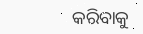କରିବାକୁ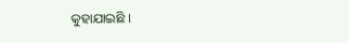କୁହାଯାଇଛି ।